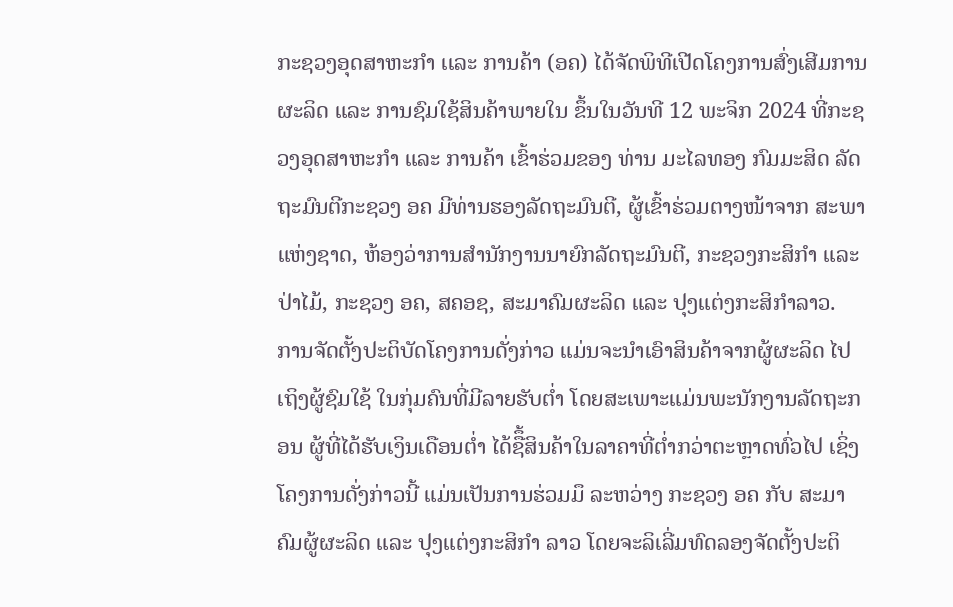ກະຊວງອຸດສາຫະກໍາ ເເລະ ການຄ້າ (ອຄ) ໄດ້ຈັດພິທີເປີດໂຄງການສົ່ງເສີມການຜະລິດ ແລະ ການຊົມໃຊ້ສິນຄ້າພາຍໃນ ຂຶ້ນໃນວັນທີ 12 ພະຈິກ 2024 ທີ່ກະຊວງອຸດສາຫະກໍາ ແລະ ການຄ້າ ເຂົ້າຮ່ວມຂອງ ທ່ານ ມະໄລທອງ ກົມມະສິດ ລັດຖະມົນຕີກະຊວງ ອຄ ມີທ່ານຮອງລັດຖະມົນຕີ, ຜູ້ເຂົ້າຮ່ວມຕາງໜ້າຈາກ ສະພາແຫ່ງຊາດ, ຫ້ອງວ່າການສໍານັກງານນາຍົກລັດຖະມົນຕີ, ກະຊວງກະສິກໍາ ແລະ ປ່າໄມ້, ກະຊວງ ອຄ, ສຄອຊ, ສະມາຄົມຜະລິດ ແລະ ປຸງແຕ່ງກະສິກຳລາວ.
ການຈັດຕັ້ງປະຕິບັດໂຄງການດັ່ງກ່າວ ແມ່ນຈະນໍາເອົາສິນຄ້າຈາກຜູ້ຜະລິດ ໄປເຖິງຜູ້ຊົມໃຊ້ ໃນກຸ່ມຄົນທີ່ມີລາຍຮັບຕໍ່າ ໂດຍສະເພາະແມ່ນພະນັກງານລັດຖະກອນ ຜູ້ທີ່ໄດ້ຮັບເງິນເດືອນຕໍ່າ ໄດ້ຊືຶ້ສິນຄ້າໃນລາຄາທີ່ຕໍ່າກວ່າຕະຫຼາດທົ່ວໄປ ເຊິ່ງໂຄງການດັ່ງກ່າວນີ້ ແມ່ນເປັນການຮ່ວມມຶ ລະຫວ່າງ ກະຊວງ ອຄ ກັບ ສະມາຄົມຜູ້ຜະລິດ ແລະ ປຸງແຕ່ງກະສິກຳ ລາວ ໂດຍຈະລິເລີ່ມທົດລອງຈັດຕັ້ງປະຕິ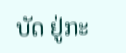ບັດ ຢູ່ກະ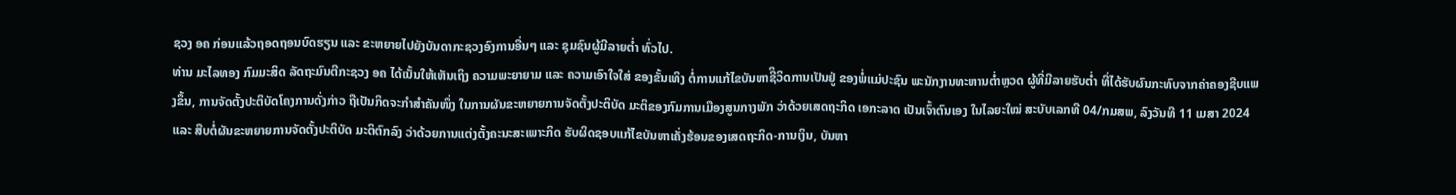ຊວງ ອຄ ກ່ອນແລ້ວຖອດຖອນບົດຮຽນ ແລະ ຂະຫຍາຍໄປຍັງບັນດາກະຊວງອົງການອື່ນໆ ແລະ ຊຸມຊົນຜູ້ມີລາຍຕໍ່າ ທົ່ວໄປ.
ທ່ານ ມະໄລທອງ ກົມມະສິດ ລັດຖະມົນຕີກະຊວງ ອຄ ໄດ້ເນັ້ນໃຫ້ເຫັນເຖິງ ຄວາມພະຍາຍາມ ແລະ ຄວາມເອົາໃຈໃສ່ ຂອງຂັ້ນເທິງ ຕໍ່ການແກ້ໄຂບັນຫາຊີິວິດການເປັນຢູ່ ຂອງພໍ່ແມ່ປະຊົນ ພະນັກງານທະຫານຕໍ່າຫຼວດ ຜູ້ທີ່ມີລາຍຮັບຕໍ່າ ທີ່ໄດ້ຮັບຜົນກະທົບຈາກຄ່າຄອງຊີບແພງຂຶ້ນ, ການຈັດຕັ້ງປະຕິບັດໂຄງການດັ່ງກ່າວ ຖືເປັນກິດຈະກຳສຳຄັນໜຶ່ງ ໃນການຜັນຂະຫຍາຍການຈັດຕັ້ງປະຕິບັດ ມະຕິຂອງກົມການເມືອງສູນກາງພັກ ວ່າດ້ວຍເສດຖະກິດ ເອກະລາດ ເປັນເຈົ້າຕົນເອງ ໃນໄລຍະໃໝ່ ສະບັບເລກທີ 04/ກມສພ, ລົງວັນທີ 11 ເມສາ 2024 ແລະ ສືບຕໍ່ຜັນຂະຫຍາຍການຈັດຕັ້ງປະຕິບັດ ມະຕິຕົກລົງ ວ່າດ້ວຍການແຕ່ງຕັ້ງຄະນະສະເພາະກິດ ຮັບຜິດຊອບແກ້ໄຂບັນຫາເຄັ່ງຮ້ອນຂອງເສດຖະກິດ-ການເງິນ, ບັນຫາ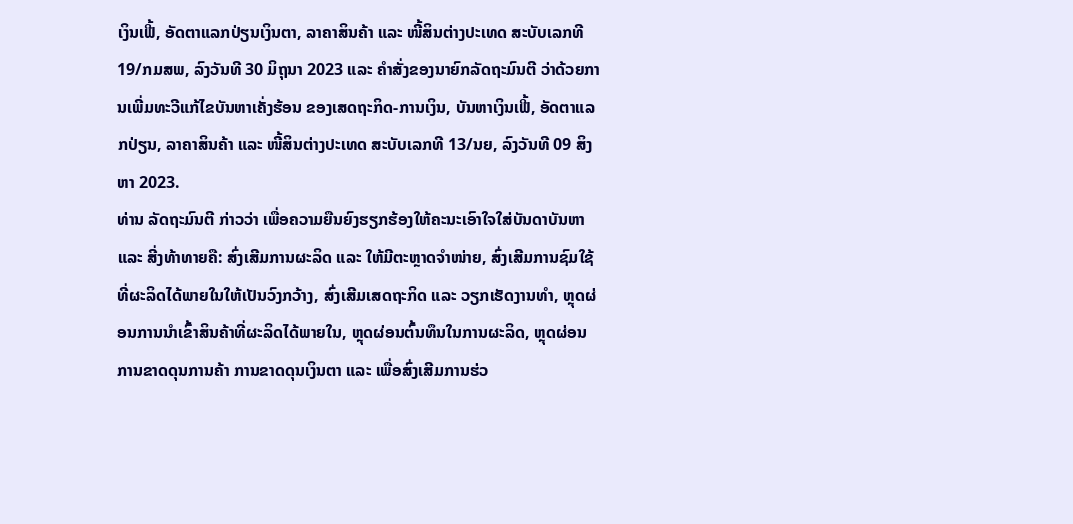ເງິນເຟີ້, ອັດຕາແລກປ່ຽນເງິນຕາ, ລາຄາສິນຄ້າ ແລະ ໜີ້ສິນຕ່າງປະເທດ ສະບັບເລກທີ 19/ກມສພ, ລົງວັນທີ 30 ມິຖຸນາ 2023 ແລະ ຄໍາສັ່ງຂອງນາຍົກລັດຖະມົນຕີ ວ່າດ້ວຍການເພີ່ມທະວີແກ້ໄຂບັນຫາເຄັ່ງຮ້ອນ ຂອງເສດຖະກິດ-ການເງິນ, ບັນຫາເງິນເຟີ້, ອັດຕາແລກປ່ຽນ, ລາຄາສິນຄ້າ ແລະ ໜີ້ສິນຕ່າງປະເທດ ສະບັບເລກທີ 13/ນຍ, ລົງວັນທີ 09 ສິງຫາ 2023.
ທ່ານ ລັດຖະມົນຕີ ກ່າວວ່າ ເພື່ອຄວາມຍືນຍົງຮຽກຮ້ອງໃຫ້ຄະນະເອົາໃຈໃສ່ບັນດາບັນຫາ ແລະ ສີ່ງທ້າທາຍຄື: ສົ່ງເສີມການຜະລິດ ແລະ ໃຫ້ມີຕະຫຼາດຈໍາໜ່າຍ, ສົ່ງເສີມການຊົມໃຊ້ທີ່ຜະລິດໄດ້ພາຍໃນໃຫ້ເປັນວົງກວ້າງ, ສົ່ງເສີມເສດຖະກິດ ແລະ ວຽກເຮັດງານທໍາ, ຫຼຸດຜ່ອນການນໍາເຂົ້າສິນຄ້າທີ່ຜະລິດໄດ້ພາຍໃນ, ຫຼຸດຜ່ອນຕົ້ນທຶນໃນການຜະລິດ, ຫຼຸດຜ່ອນການຂາດດຸນການຄ້າ ການຂາດດຸນເງິນຕາ ແລະ ເພື່ອສົ່ງເສີມການຮ່ວ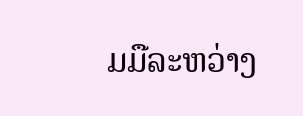ມມືລະຫວ່າງ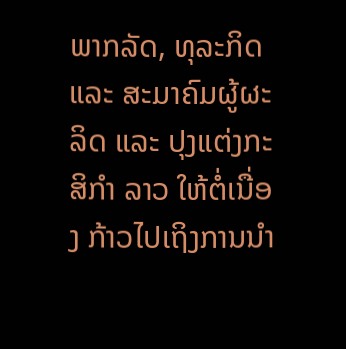ພາກລັດ, ທຸລະກິດ ແລະ ສະມາຄົມຜູ້ຜະລິດ ແລະ ປຸງແຕ່ງກະສິກຳ ລາວ ໃຫ້ຕໍ່ເນື່ອງ ກ້າວໄປເຖິງການນໍາ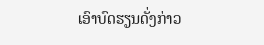ເອົາບົດຮຽນດັ່ງກ່າວ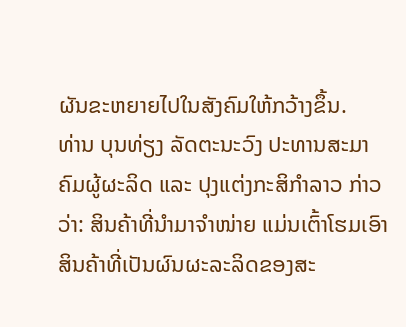ຜັນຂະຫຍາຍໄປໃນສັງຄົມໃຫ້ກວ້າງຂຶ້ນ.
ທ່ານ ບຸນທ່ຽງ ລັດຕະນະວົງ ປະທານສະມາຄົມຜູ້ຜະລິດ ແລະ ປຸງແຕ່ງກະສິກໍາລາວ ກ່າວວ່າ: ສິນຄ້າທີ່ນໍາມາຈໍາໜ່າຍ ແມ່ນເຕົ້າໂຮມເອົາສິນຄ້າທີ່ເປັນຜົນຜະລະລິດຂອງສະ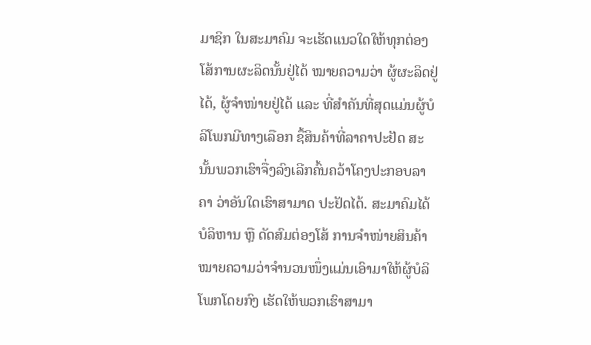ມາຊິກ ໃນສະມາຄົມ ຈະເຮັດແນວໃດໃຫ້ທຸກຕ່ອງໂສ້ການຜະລິດນັ້ນຢູ່ໄດ້ ໝາຍຄວາມວ່າ ຜູ້ຜະລິດຢູ່ໄດ້, ຜູ້ຈໍາໜ່າຍຢູ່ໄດ້ ແລະ ທີ່ສໍາຄັນທີ່ສຸດແມ່ນຜູ້ບໍລິໂພກມີທາງເລືອກ ຊື້ສິນຄ້າທີ່ລາຄາປະຢັດ ສະນັ້ນພວກເຮົາຈື່ງລົງເລີກຄົ້ນຄວ້າໂຄງປະກອບລາຄາ ວ່າອັນໃດເຮົາສາມາດ ປະຢັດໄດ້. ສະມາຄົມໄດ້ບໍລິຫານ ຫຼື ດັດສົມຕ່ອງໂສ້ ການຈໍາໜ່າຍສິນຄ້າ ໝາຍຄວາມວ່າຈໍານວນໜຶ່ງແມ່ນເອົາມາໃຫ້ຜູ້ບໍລິໂພກໂດຍກົງ ເຮັດໃຫ້ພວກເຮົາສາມາ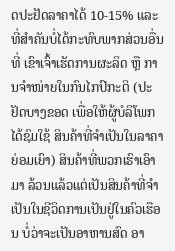ດປະຢັດລາຄາໄດ້ 10-15% ແລະ ທີ່ສໍາຄັນບໍ່ໄດ້ກະທົບພາກສ່ວນອື່ນທີ່ ເຂົາເຈົ້າເຮັດການຜະລິດ ຫຼື ການຈໍາໜ່າຍໃນກົນໄກປົກະຕິ (ປະຢັດບາງຂອດ ເພື່ອໃຫ້ຜູ້ບໍລິໂພກໄດ້ຊົມໃຊ້ ສິນຄ້າທີ່ຈໍາເປັນໃນລາຄາຍ່ອມເຍົາ) ສິນຄ້າທີ່ພວກເຮົາເອົາມາ ລ້ວນແລ້ວແຕ່ເປັນສິນຄ້າທີ່ຈໍາເປັນໃນຊີວິດການເປັນຢູ່ໃນຄົວເຮືອນ ບໍ່ວ່າຈະເປັນອາຫານສົດ ອາ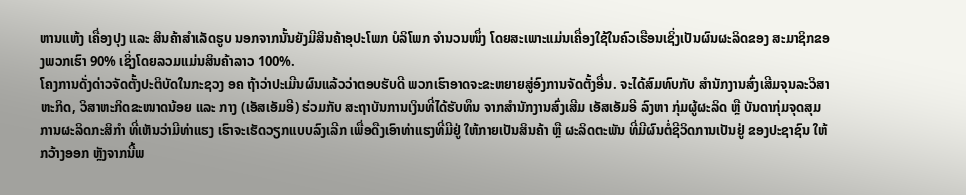ຫານແຫ້ງ ເຄື່ອງປຸງ ແລະ ສິນຄ້າສໍາເລັດຮູບ ນອກຈາກນັ້ນຍັງມີສິນຄ້າອຸປະໂພກ ບໍລິໂພກ ຈໍານວນໜຶ່ງ ໂດຍສະເພາະແມ່ນເຄື່ອງໃຊ້ໃນຄົວເຮືອນເຊິ່ງເປັນຜົນຜະລິດຂອງ ສະມາຊິກຂອງພວກເຮົາ 90% ເຊິ່ງໂດຍລວມແມ່ນສິນຄ້າລາວ 100%.
ໂຄງການດັ່ງດ່າວຈັດຕັ້ງປະຕິບັດໃນກະຊວງ ອຄ ຖ້າວ່າປະເມີນຜົນແລ້ວວ່າຕອບຮັບດີ ພວກເຮົາອາດຈະຂະຫຍາຍສູ່ອົງການຈັດຕັ້ງອື່ນ. ຈະໄດ້ສົມທົບກັບ ສໍານັກງານສົ່ງເສີມຈຸນລະວິສາຫະກິດ, ວິສາຫະກິດຂະໜາດນ້ອຍ ແລະ ກາງ (ເອັສເອັມອີ) ຮ່ວມກັບ ສະຖາບັນການເງິນທີ່ໄດ້ຮັບທຶນ ຈາກສໍານັກງານສົ່ງເສີມ ເອັສເອັມອີ ລົງຫາ ກຸ່ມຜູ້ຜະລິດ ຫຼື ບັນດາກຸ່ມຈຸດສຸມການຜະລິດກະສິກໍາ ທີ່ເຫັນວ່າມີທ່າແຮງ ເຮົາຈະເຮັດວຽກແບບລົງເລີກ ເພື່ອດືງເອົາທ່າແຮງທີ່ມີຢູ່ ໃຫ້ກາຍເປັນສິນຄ້າ ຫຼື ຜະລິດຕະພັນ ທີ່ມີຜົນຕໍ່ຊີວິດການເປັນຢູ່ ຂອງປະຊາຊົນ ໃຫ້ກວ້າງອອກ ຫຼັງຈາກນີ້ພ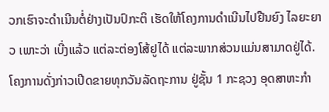ວກເຮົາຈະດໍາເນີນຕໍ່ຢ່າງເປັນປົກະຕິ ເຮັດໃຫ້ໂຄງການດໍາເນີນໄປຢືນຍົງ ໄລຍະຍາວ ເພາະວ່າ ເບີ່ງແລ້ວ ແຕ່ລະຕ່ອງໂສ້ຢູໄດ້ ແຕ່ລະພາກສ່ວນແມ່ນສາມາດຢູ່ໄດ້. ໂຄງການດັ່ງກ່າວເປີດຂາຍທຸກວັນລັດຖະການ ຢູ່ຊັ້ນ 1 ກະຊວງ ອຸດສາຫະກໍາ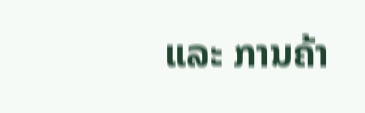ແລະ ການຄ້າ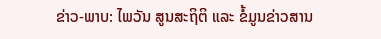ຂ່າວ-ພາບ: ໄພວັນ ສູນສະຖິຕິ ແລະ ຂໍ້ມູນຂ່າວສານ